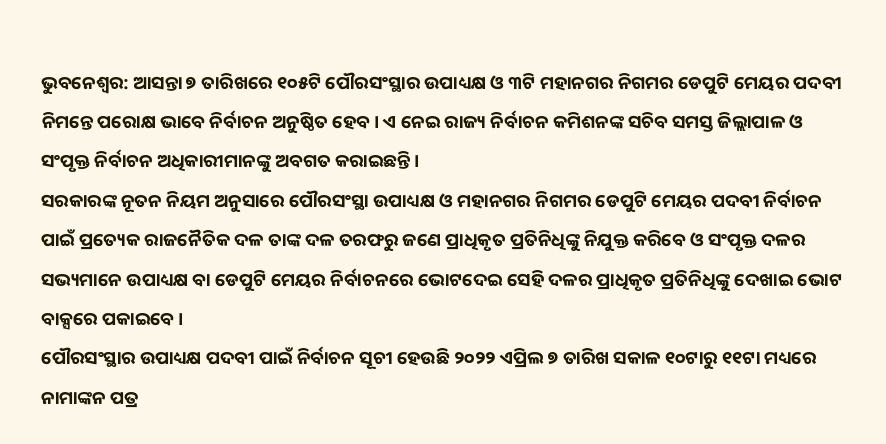ଭୁବନେଶ୍ବର: ଆସନ୍ତା ୭ ତାରିଖରେ ୧୦୫ଟି ପୌରସଂସ୍ଥାର ଉପାଧ୍ୟକ୍ଷ ଓ ୩ଟି ମହାନଗର ନିଗମର ଡେପୁଟି ମେୟର ପଦବୀ ନିମନ୍ତେ ପରୋକ୍ଷ ଭାବେ ନିର୍ବାଚନ ଅନୁଷ୍ଠିତ ହେବ। ଏ ନେଇ ରାଜ୍ୟ ନିର୍ବାଚନ କମିଶନଙ୍କ ସଚିବ ସମସ୍ତ ଜିଲ୍ଲାପାଳ ଓ ସଂପୃକ୍ତ ନିର୍ବାଚନ ଅଧିକାରୀମାନଙ୍କୁ ଅବଗତ କରାଇଛନ୍ତି ।
ସରକାରଙ୍କ ନୂତନ ନିୟମ ଅନୁସାରେ ପୌରସଂସ୍ଥା ଉପାଧ୍ୟକ୍ଷ ଓ ମହାନଗର ନିଗମର ଡେପୁଟି ମେୟର ପଦବୀ ନିର୍ବାଚନ ପାଇଁ ପ୍ରତ୍ୟେକ ରାଜନୈତିକ ଦଳ ତାଙ୍କ ଦଳ ତରଫରୁ ଜଣେ ପ୍ରାଧିକୃତ ପ୍ରତିନିଧିଙ୍କୁ ନିଯୁକ୍ତ କରିବେ ଓ ସଂପୃକ୍ତ ଦଳର ସଭ୍ୟମାନେ ଉପାଧ୍ୟକ୍ଷ ବା ଡେପୁଟି ମେୟର ନିର୍ବାଚନରେ ଭୋଟଦେଇ ସେହି ଦଳର ପ୍ରାଧିକୃତ ପ୍ରତିନିଧିଙ୍କୁ ଦେଖାଇ ଭୋଟ ବାକ୍ସରେ ପକାଇବେ ।
ପୌରସଂସ୍ଥାର ଉପାଧ୍ୟକ୍ଷ ପଦବୀ ପାଇଁ ନିର୍ବାଚନ ସୂଚୀ ହେଉଛି ୨୦୨୨ ଏପ୍ରିଲ ୭ ତାରିଖ ସକାଳ ୧୦ଟାରୁ ୧୧ଟା ମଧ୍ୟରେ ନାମାଙ୍କନ ପତ୍ର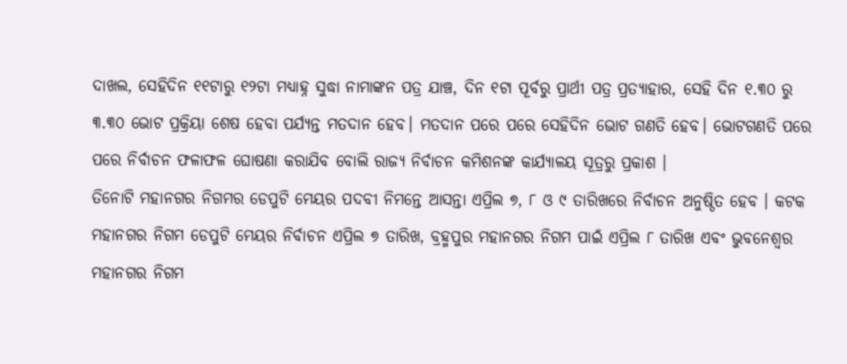ଦାଖଲ, ସେହିଦିନ ୧୧ଟାରୁ ୧୨ଟା ମଧ୍ୟାହ୍ନ ସୁଦ୍ଧା ନାମାଙ୍କନ ପତ୍ର ଯାଞ୍ଚ, ଦିନ ୧ଟା ପୂର୍ବରୁ ପ୍ରାର୍ଥୀ ପତ୍ର ପ୍ରତ୍ୟାହାର, ସେହି ଦିନ ୧.୩୦ ରୁ ୩.୩୦ ଭୋଟ ପ୍ରକ୍ରିୟା ଶେଷ ହେବା ପର୍ଯ୍ୟନ୍ତ ମତଦାନ ହେବ। ମତଦାନ ପରେ ପରେ ସେହିଦିନ ଭୋଟ ଗଣତି ହେବ। ଭୋଟଗଣତି ପରେ ପରେ ନିର୍ବାଚନ ଫଳାଫଳ ଘୋଷଣା କରାଯିବ ବୋଲି ରାଜ୍ୟ ନିର୍ବାଚନ କମିଶନଙ୍କ କାର୍ଯ୍ୟାଳୟ ସୂତ୍ରରୁ ପ୍ରକାଶ ।
ତିନୋଟି ମହାନଗର ନିଗମର ଡେପୁଟି ମେୟର ପଦବୀ ନିମନ୍ତେ ଆସନ୍ତା ଏପ୍ରିଲ ୭, ୮ ଓ ୯ ତାରିଖରେ ନିର୍ବାଚନ ଅନୁଷ୍ଠିତ ହେବ । କଟକ ମହାନଗର ନିଗମ ଡେପୁଟି ମେୟର ନିର୍ବାଚନ ଏପ୍ରିଲ ୭ ତାରିଖ, ବ୍ରହ୍ମପୁର ମହାନଗର ନିଗମ ପାଇଁ ଏପ୍ରିଲ ୮ ତାରିଖ ଏବଂ ଭୁବନେଶ୍ୱର ମହାନଗର ନିଗମ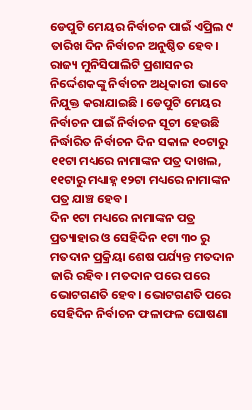ଡେପୁଟି ମେୟର ନିର୍ବାଚନ ପାଇଁ ଏପ୍ରିଲ ୯ ତାରିଖ ଦିନ ନିର୍ବାଚନ ଅନୁଷ୍ଠିତ ହେବ।
ରାଜ୍ୟ ମୁନିସିପାଲିଟି ପ୍ରଶାସନର ନିର୍ଦ୍ଦେଶକଙ୍କୁ ନିର୍ବାଚନ ଅଧିକାରୀ ଭାବେ ନିଯୁକ୍ତ କରାଯାଇଛି । ଡେପୁଟି ମେୟର ନିର୍ବାଚନ ପାଇଁ ନିର୍ବାଚନ ସୂଚୀ ହେଉଛି ନିର୍ଦ୍ଧାରିତ ନିର୍ବାଚନ ଦିନ ସକାଳ ୧୦ଟାରୁ ୧୧ଟା ମଧ୍ୟରେ ନାମାଙ୍କନ ପତ୍ର ଦାଖଲ, ୧୧ଟାରୁ ମଧ୍ୟାହ୍ନ ୧୨ଟା ମଧ୍ୟରେ ନାମାଙ୍କନ ପତ୍ର ଯାଞ୍ଚ ହେବ।
ଦିନ ୧ଟା ମଧ୍ୟରେ ନାମାଙ୍କନ ପତ୍ର ପ୍ରତ୍ୟାହାର ଓ ସେହିଦିନ ୧ଟା ୩୦ ରୁ ମତଦାନ ପ୍ରକ୍ରିୟା ଶେଷ ପର୍ଯ୍ୟନ୍ତ ମତଦାନ ଜାରି ରହିବ। ମତଦାନ ପରେ ପରେ ଭୋଟଗଣତି ହେବ। ଭୋଟଗଣତି ପରେ ସେହିଦିନ ନିର୍ବାଚନ ଫଳାଫଳ ଘୋଷଣା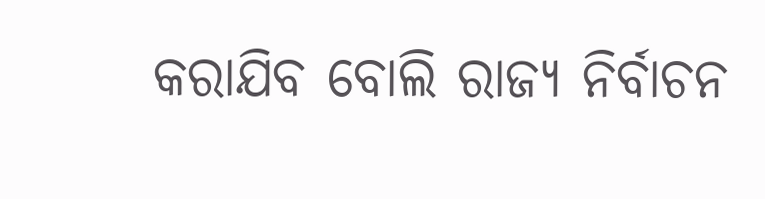କରାଯିବ ବୋଲି ରାଜ୍ୟ ନିର୍ବାଚନ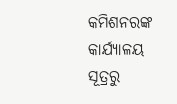କମିଶନରଙ୍କ କାର୍ଯ୍ୟାଳୟ ସୂତ୍ରରୁ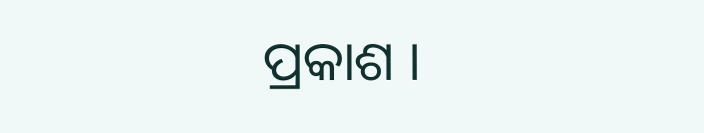ପ୍ରକାଶ ।